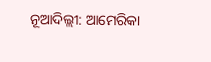ନୂଆଦିଲ୍ଲୀ: ଆମେରିକା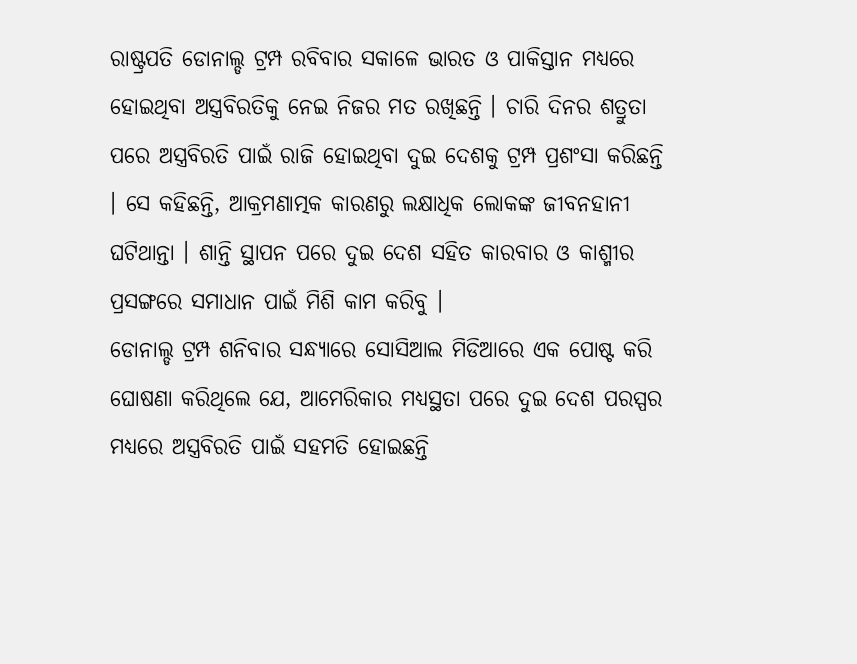ରାଷ୍ଟ୍ରପତି ଡୋନାଲ୍ଡ ଟ୍ରମ୍ପ ରବିବାର ସକାଳେ ଭାରତ ଓ ପାକିସ୍ତାନ ମଧ୍ୟରେ ହୋଇଥିବା ଅସ୍ତ୍ରବିରତିକୁ ନେଇ ନିଜର ମତ ରଖିଛନ୍ତି । ଚାରି ଦିନର ଶତ୍ରୁତା ପରେ ଅସ୍ତ୍ରବିରତି ପାଇଁ ରାଜି ହୋଇଥିବା ଦୁଇ ଦେଶକୁ ଟ୍ରମ୍ପ ପ୍ରଶଂସା କରିଛନ୍ତି । ସେ କହିଛନ୍ତି, ଆକ୍ରମଣାତ୍ମକ କାରଣରୁ ଲକ୍ଷାଧିକ ଲୋକଙ୍କ ଜୀବନହାନୀ ଘଟିଥାନ୍ତା । ଶାନ୍ତି ସ୍ଥାପନ ପରେ ଦୁଇ ଦେଶ ସହିତ କାରବାର ଓ କାଶ୍ମୀର ପ୍ରସଙ୍ଗରେ ସମାଧାନ ପାଇଁ ମିଶି କାମ କରିବୁ ।
ଡୋନାଲ୍ଡ ଟ୍ରମ୍ପ ଶନିବାର ସନ୍ଧ୍ୟାରେ ସୋସିଆଲ ମିଡିଆରେ ଏକ ପୋଷ୍ଟ କରି ଘୋଷଣା କରିଥିଲେ ଯେ, ଆମେରିକାର ମଧ୍ୟସ୍ଥତା ପରେ ଦୁଇ ଦେଶ ପରସ୍ପର ମଧ୍ୟରେ ଅସ୍ତ୍ରବିରତି ପାଇଁ ସହମତି ହୋଇଛନ୍ତି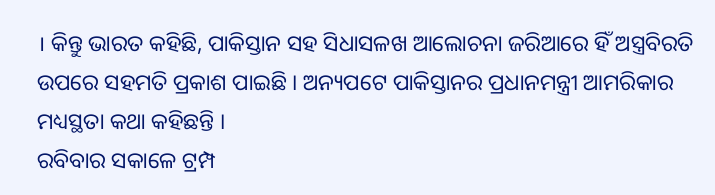। କିନ୍ତୁ ଭାରତ କହିଛି, ପାକିସ୍ତାନ ସହ ସିଧାସଳଖ ଆଲୋଚନା ଜରିଆରେ ହିଁ ଅସ୍ତ୍ରବିରତି ଉପରେ ସହମତି ପ୍ରକାଶ ପାଇଛି । ଅନ୍ୟପଟେ ପାକିସ୍ତାନର ପ୍ରଧାନମନ୍ତ୍ରୀ ଆମରିକାର ମଧ୍ୟସ୍ଥତା କଥା କହିଛନ୍ତି ।
ରବିବାର ସକାଳେ ଟ୍ରମ୍ପ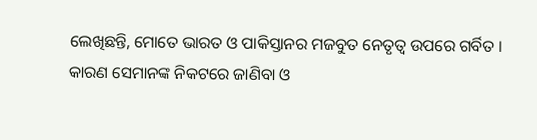ଲେଖିଛନ୍ତି, ମୋତେ ଭାରତ ଓ ପାକିସ୍ତାନର ମଜବୁତ ନେତୃତ୍ୱ ଉପରେ ଗର୍ବିତ । କାରଣ ସେମାନଙ୍କ ନିକଟରେ ଜାଣିବା ଓ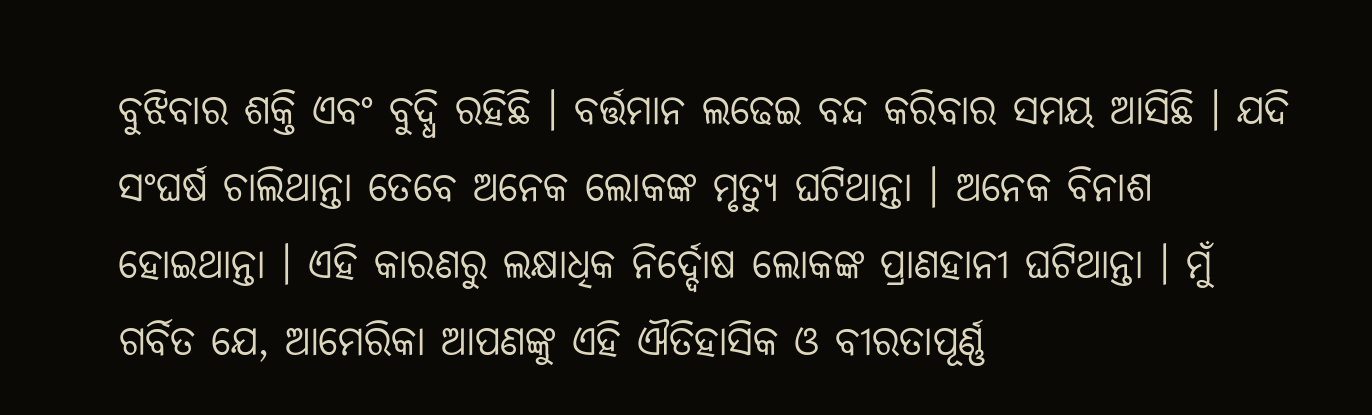ବୁଝିବାର ଶକ୍ତି ଏବଂ ବୁଦ୍ଧି ରହିଛି । ବର୍ତ୍ତମାନ ଲଢେଇ ବନ୍ଦ କରିବାର ସମୟ ଆସିଛି । ଯଦି ସଂଘର୍ଷ ଚାଲିଥାନ୍ତା ତେବେ ଅନେକ ଲୋକଙ୍କ ମୃତ୍ୟୁ ଘଟିଥାନ୍ତା । ଅନେକ ବିନାଶ ହୋଇଥାନ୍ତା । ଏହି କାରଣରୁ ଲକ୍ଷାଧିକ ନିର୍ଦ୍ଦୋଷ ଲୋକଙ୍କ ପ୍ରାଣହାନୀ ଘଟିଥାନ୍ତା । ମୁଁ ଗର୍ବିତ ଯେ, ଆମେରିକା ଆପଣଙ୍କୁ ଏହି ଐତିହାସିକ ଓ ବୀରତାପୂର୍ଣ୍ଣ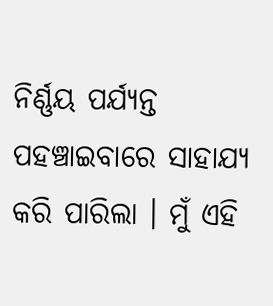ନିର୍ଣ୍ଣୟ ପର୍ଯ୍ୟନ୍ତ ପହଞ୍ଚାଇବାରେ ସାହାଯ୍ୟ କରି ପାରିଲା । ମୁଁ ଏହି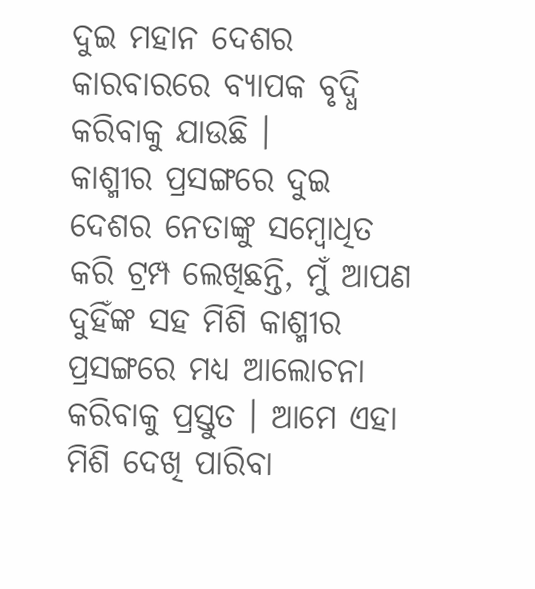ଦୁଇ ମହାନ ଦେଶର କାରବାରରେ ବ୍ୟାପକ ବୃଦ୍ଧି କରିବାକୁ ଯାଉଛି ।
କାଶ୍ମୀର ପ୍ରସଙ୍ଗରେ ଦୁଇ ଦେଶର ନେତାଙ୍କୁ ସମ୍ବୋଧିତ କରି ଟ୍ରମ୍ପ ଲେଖିଛନ୍ତି, ମୁଁ ଆପଣ ଦୁହିଁଙ୍କ ସହ ମିଶି କାଶ୍ମୀର ପ୍ରସଙ୍ଗରେ ମଧ୍ୟ ଆଲୋଚନା କରିବାକୁ ପ୍ରସ୍ତୁତ । ଆମେ ଏହା ମିଶି ଦେଖି ପାରିବା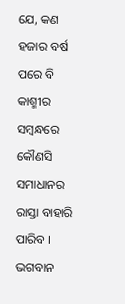ଯେ, କଣ ହଜାର ବର୍ଷ ପରେ ବି କାଶ୍ମୀର ସମ୍ବନ୍ଧରେ କୌଣସି ସମାଧାନର ରାସ୍ତା ବାହାରି ପାରିବ । ଭଗବାନ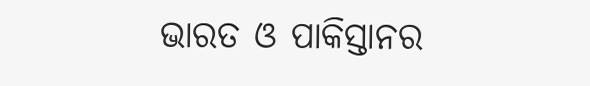ଭାରତ ଓ ପାକିସ୍ତାନର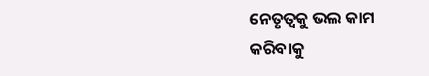ନେତୃତ୍ୱକୁ ଭଲ କାମ କରିବାକୁ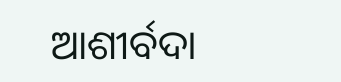ଆଶୀର୍ବଦା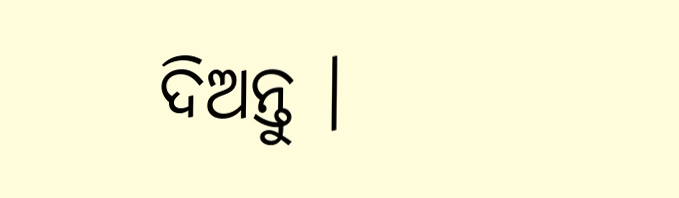ଦିଅନ୍ତୁ ।